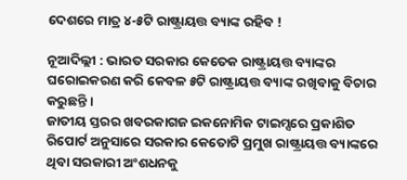ଦେଶରେ ମାତ୍ର ୪-୫ଟି ରାଷ୍ଟ୍ରାୟତ୍ତ ବ୍ୟାଙ୍କ ରହିବ !

ନୂଆଦିଲ୍ଲୀ : ଭାରତ ସରକାର କେତେକ ରାଷ୍ଟ୍ରାୟତ୍ତ ବ୍ୟାଙ୍କର ଘରୋଇକରଣ କରି କେବଳ ୫ଟି ରାଷ୍ଟ୍ରାୟତ୍ତ ବ୍ୟାଙ୍କ ରଖିବାକୁ ବିଚାର କରୁଛନ୍ତି ।
ଜାତୀୟ ସ୍ତରର ଖବରକାଗଜ ଇକନୋମିକ ଟାଇମ୍ସରେ ପ୍ରକାଶିତ ରିପୋର୍ଟ ଅନୁସାରେ ସରକାର କେତୋଟି ପ୍ରମୁଖ ରାଷ୍ଟ୍ରାୟତ୍ତ ବ୍ୟାଙ୍କରେ ଥିବା ସରକାରୀ ଅଂଶଧନକୁ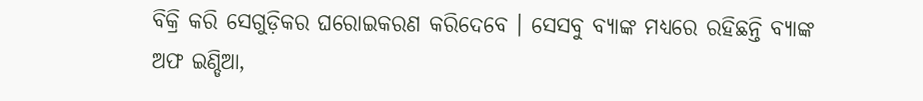ବିକ୍ରି କରି ସେଗୁଡ଼ିକର ଘରୋଇକରଣ କରିଦେବେ । ସେସବୁ ବ୍ୟାଙ୍କ ମଧ୍ୟରେ ରହିଛନ୍ତି ବ୍ୟାଙ୍କ ଅଫ ଇଣ୍ଡିଆ,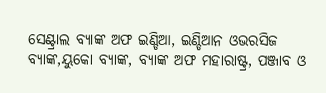ସେଣ୍ଟ୍ରାଲ ବ୍ୟାଙ୍କ ଅଫ ଇଣ୍ଡିଆ, ଇଣ୍ଡିଆନ ଓଭରସିଜ ବ୍ୟାଙ୍କ,ୟୁକୋ ବ୍ୟାଙ୍କ, ବ୍ୟାଙ୍କ ଅଫ ମହାରାଷ୍ଟ୍ର, ପଞ୍ଜାବ ଓ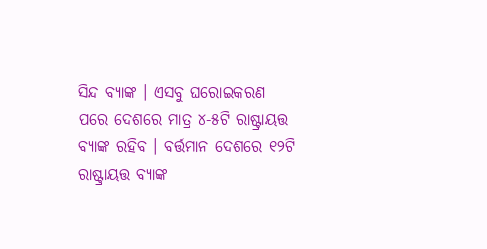ସିନ୍ଦ ବ୍ୟାଙ୍କ । ଏସବୁ ଘରୋଇକରଣ ପରେ ଦେଶରେ ମାତ୍ର ୪-୫ଟି ରାଷ୍ଟ୍ରାୟତ୍ତ ବ୍ୟାଙ୍କ ରହିବ । ବର୍ତ୍ତମାନ ଦେଶରେ ୧୨ଟି ରାଷ୍ଟ୍ରାୟତ୍ତ ବ୍ୟାଙ୍କ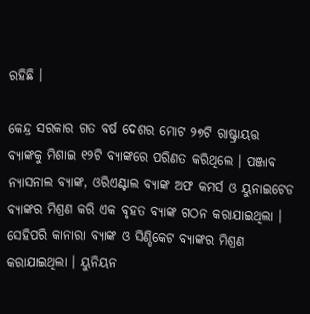ରହିଛି ।

କେନ୍ଦ୍ର ସରକାର ଗତ ବର୍ଷ ଦେଶର ମୋଟ ୨୭ଟି ରାଷ୍ଟ୍ରାୟତ୍ତ ବ୍ୟାଙ୍କକୁ ମିଶାଇ ୧୨ଟି ବ୍ୟାଙ୍କରେ ପରିଣତ କରିଥିଲେ । ପଞ୍ଜାବ ନ୍ୟାସନାଲ ବ୍ୟାଙ୍କ, ଓରିଏଣ୍ଟାଲ ବ୍ୟାଙ୍କ ଅଫ କମର୍ସ ଓ ୟୁନାଇଟେଡ ବ୍ୟାଙ୍କର ମିଶ୍ରଣ କରି ଏକ ବୃହତ ବ୍ୟାଙ୍କ ଗଠନ କରାଯାଇଥିଲା । ସେହିପରି କାନାରା ବ୍ୟାଙ୍କ ଓ ସିଣ୍ଡିକେଟ ବ୍ୟାଙ୍କର ମିଶ୍ରଣ କରାଯାଇଥିଲା । ୟୁନିୟନ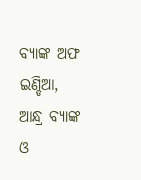ବ୍ୟାଙ୍କ ଅଫ ଇଣ୍ଡିଆ, ଆନ୍ଧ୍ର ବ୍ୟାଙ୍କ ଓ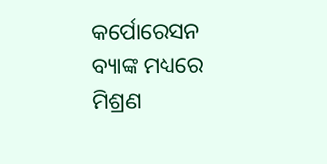କର୍ପୋରେସନ ବ୍ୟାଙ୍କ ମଧ୍ୟରେ ମିଶ୍ରଣ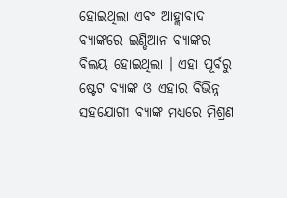ହୋଇଥିଲା ଏବଂ ଆହ୍ଲାବାଦ ବ୍ୟାଙ୍କରେ ଇଣ୍ଡିଆନ ବ୍ୟାଙ୍କର ବିଲୟ ହୋଇଥିଲା । ଏହା ପୂର୍ବରୁ ଷ୍ଟେଟ ବ୍ୟାଙ୍କ ଓ ଏହାର ବିଭିନ୍ନ ସହଯୋଗୀ ବ୍ୟାଙ୍କ ମଧ୍ୟରେ ମିଶ୍ରଣ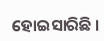ହୋଇସାରିଛି ।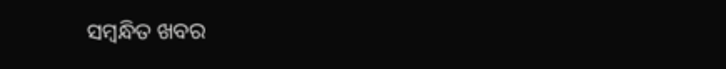ସମ୍ବନ୍ଧିତ ଖବର